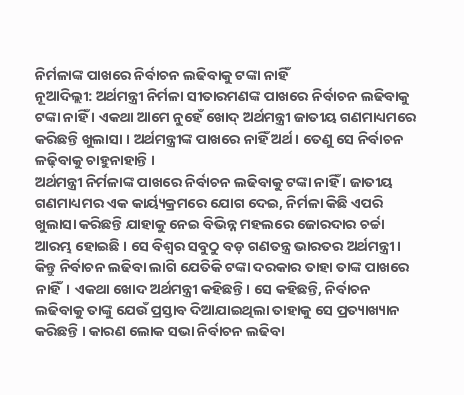ନିର୍ମଳାଙ୍କ ପାଖରେ ନିର୍ବାଚନ ଲଢିବାକୁ ଟଙ୍କା ନାହିଁ
ନୂଆଦିଲ୍ଲୀ: ଅର୍ଥମନ୍ତ୍ରୀ ନିର୍ମଳା ସୀତାରମଣଙ୍କ ପାଖରେ ନିର୍ବାଚନ ଲଢିବାକୁ ଟଙ୍କା ନାହିଁ । ଏକଥା ଆମେ ନୁହେଁ ଖୋଦ୍ ଅର୍ଥମନ୍ତ୍ରୀ ଜାତୀୟ ଗଣମାଧ୍ୟମରେ କରିଛନ୍ତି ଖୁଲାସା । ଅର୍ଥମନ୍ତ୍ରୀଙ୍କ ପାଖରେ ନାହିଁ ଅର୍ଥ। ତେଣୁ ସେ ନିର୍ବାଚନ ଳଢ଼ିବାକୁ ଚାହୁନାହାନ୍ତି ।
ଅର୍ଥମନ୍ତ୍ରୀ ନିର୍ମଳାଙ୍କ ପାଖରେ ନିର୍ବାଚନ ଲଢିବାକୁ ଟଙ୍କା ନାହିଁ । ଜାତୀୟ ଗଣମାଧ୍ୟମର ଏକ କାର୍ୟ୍ୟକ୍ରମରେ ଯୋଗ ଦେଇ, ନିର୍ମଳା କିଛି ଏପରି ଖୁଲାସା କରିଛନ୍ତି ଯାହାକୁ ନେଇ ବିଭିନ୍ନ ମହଲରେ ଜୋରଦାର ଚର୍ଚ୍ଚା ଆରମ୍ଭ ହୋଇଛି । ସେ ବିଶ୍ବର ସବୁଠୁ ବଡ଼ ଗଣତନ୍ତ୍ର ଭାରତର ଅର୍ଥମନ୍ତ୍ରୀ । କିନ୍ତୁ ନିର୍ବାଚନ ଲଢିବା ଲାଗି ଯେତିକି ଟଙ୍କା ଦରକାର ତାହା ତାଙ୍କ ପାଖରେ ନାହିଁ। ଏକଥା ଖୋଦ ଅର୍ଥମନ୍ତ୍ରୀ କହିଛନ୍ତି। ସେ କହିଛନ୍ତି, ନିର୍ବାଚନ ଲଢିବାକୁ ତାଙ୍କୁ ଯେଉଁ ପ୍ରସ୍ତାବ ଦିଆଯାଇଥିଲା ତାହାକୁ ସେ ପ୍ରତ୍ୟାଖ୍ୟାନ କରିଛନ୍ତି । କାରଣ ଲୋକ ସଭା ନିର୍ବାଚନ ଲଢିବା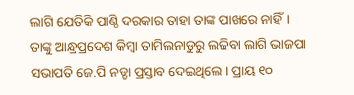ଲାଗି ଯେତିକି ପାଣ୍ଠି ଦରକାର ତାହା ତାଙ୍କ ପାଖରେ ନାହିଁ।
ତାଙ୍କୁ ଆନ୍ଧ୍ରପ୍ରଦେଶ କିମ୍ବା ତାମିଲନାଡୁରୁ ଲଢିବା ଲାଗି ଭାଜପା ସଭାପତି ଜେ.ପି ନଡ୍ଡା ପ୍ରସ୍ତାବ ଦେଇଥିଲେ। ପ୍ରାୟ ୧୦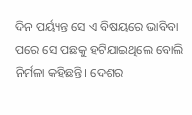ଦିନ ପର୍ୟ୍ୟନ୍ତ ସେ ଏ ବିଷୟରେ ଭାବିବା ପରେ ସେ ପଛକୁ ହଟିଯାଇଥିଲେ ବୋଲି ନିର୍ମଳା କହିଛନ୍ତି। ଦେଶର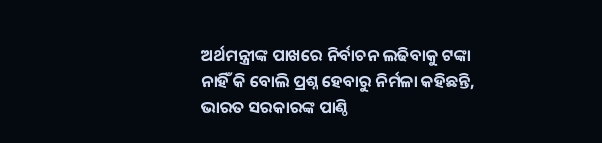ଅର୍ଥମନ୍ତ୍ରୀଙ୍କ ପାଖରେ ନିର୍ବାଚନ ଲଢିବାକୁ ଟଙ୍କା ନାହିଁ କି ବୋଲି ପ୍ରଶ୍ନ ହେବାରୁ ନିର୍ମଳା କହିଛନ୍ତି, ଭାରତ ସରକାରଙ୍କ ପାଣ୍ଠି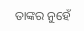ତାଙ୍କର ନୁହେଁ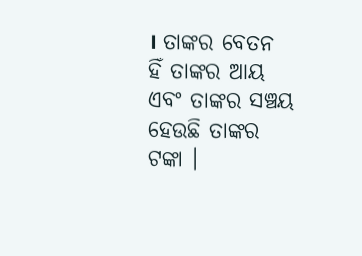। ତାଙ୍କର ବେତନ ହିଁ ତାଙ୍କର ଆୟ ଏବଂ ତାଙ୍କର ସଞ୍ଚୟ ହେଉଛି ତାଙ୍କର ଟଙ୍କା ।